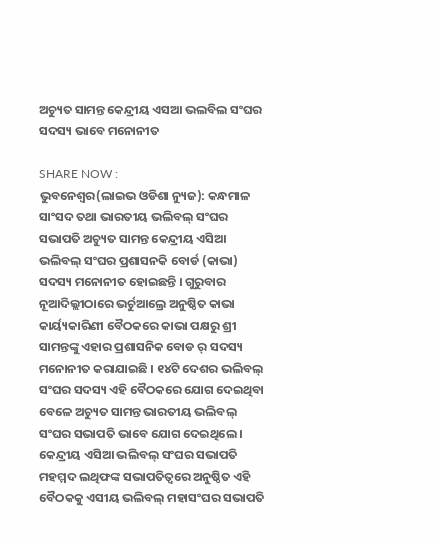ଅଚ୍ୟୁତ ସାମନ୍ତ କେନ୍ଦ୍ରୀୟ ଏସଆ ଭଲବିଲ ସଂଘର ସଦସ୍ୟ ଭାବେ ମନୋନୀତ

SHARE NOW :
ଭୁବନେଶ୍ୱର(ଲାଇଭ ଓଡିଶା ନ୍ୟୁଜ): କନ୍ଧମାଳ ସାଂସଦ ତଥା ଭାରତୀୟ ଭଲିବଲ୍ ସଂଘର ସଭାପତି ଅଚ୍ୟୁତ ସାମନ୍ତ କେନ୍ଦ୍ରୀୟ ଏସିଆ ଭଲିବଲ୍ ସଂଘର ପ୍ରଶାସନକି ବୋର୍ଡ (କାଭା) ସଦସ୍ୟ ମନୋନୀତ ହୋଇଛନ୍ତି । ଗୁରୁବାର ନୂଆଦିଲ୍ଲୀଠାରେ ଭର୍ଚୁଆଲ୍ରେ ଅନୁଷ୍ଠିତ କାଭା କାର୍ୟ୍ୟକାରିଣୀ ବୈଠକରେ କାଭା ପକ୍ଷରୁ ଶ୍ରୀ ସାମନ୍ତଙ୍କୁ ଏହାର ପ୍ରଶାସନିକ ବୋଡ ର୍ ସଦସ୍ୟ ମନୋନୀତ କରାଯାଇଛି । ୧୪ଟି ଦେଶର ଭଲିବଲ୍ ସଂଘର ସଦସ୍ୟ ଏହି ବୈଠକରେ ଯୋଗ ଦେଇଥିବା ବେଳେ ଅଚ୍ୟୁତ ସାମନ୍ତ ଭାରତୀୟ ଭଲିବଲ୍ ସଂଘର ସଭାପତି ଭାବେ ଯୋଗ ଦେଇଥିଲେ । କେନ୍ଦ୍ରୀୟ ଏସିଆ ଭଲିବଲ୍ ସଂଘର ସଭାପତି ମହମ୍ମଦ ଲଥିଫଙ୍କ ସଭାପତିତ୍ୱରେ ଅନୁଷ୍ଠିତ ଏହି ବୈଠକକୁ ଏସୀୟ ଭଲିବଲ୍ ମହାସଂଘର ସଭାପତି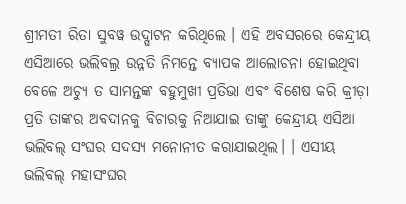ଶ୍ରୀମତୀ ରିତା ସୁବୱ ଉଦ୍ଘାଟନ କରିଥିଲେ । ଏହି ଅବସରରେ କେନ୍ଦ୍ରୀୟ ଏସିଆରେ ଭଲିବଲ୍ର ଉନ୍ନତି ନିମନ୍ତେ ବ୍ୟାପକ ଆଲୋଚନା ହୋଇଥିବା ବେଳେ ଅଚ୍ୟୁ ତ ସାମନ୍ତଙ୍କ ବହୁମୁଖୀ ପ୍ରତିଭା ଏବଂ ବିଶେଷ କରି କ୍ରୀଡ଼ା ପ୍ରତି ତାଙ୍କର ଅବଦାନକୁ ବିଚାରକୁ ନିଆଯାଇ ତାଙ୍କୁ କେନ୍ଦ୍ରୀୟ ଏସିଆ ଭଲିବଲ୍ ସଂଘର ସଦସ୍ୟ ମନୋନୀତ କରାଯାଇଥିଲ। । ଏସୀୟ ଭଲିବଲ୍ ମହାସଂଘର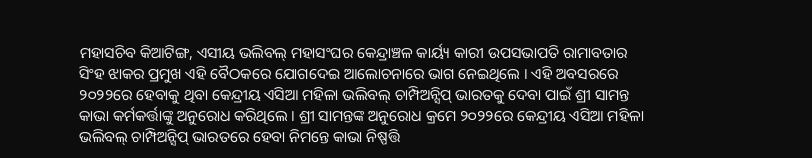ମହାସଚିବ କିଆଟିଙ୍ଗ, ଏସୀୟ ଭଲିବଲ୍ ମହାସଂଘର କେନ୍ଦ୍ରାଞ୍ଚଳ କାର୍ୟ୍ୟ କାରୀ ଉପସଭାପତି ରାମାବତାର ସିଂହ ଝାକର ପ୍ରମୁଖ ଏହି ବୈଠକରେ ଯୋଗଦେଇ ଆଲୋଚନାରେ ଭାଗ ନେଇଥିଲେ । ଏହି ଅବସରରେ ୨୦୨୨ରେ ହେବାକୁ ଥିବା କେନ୍ଦ୍ରୀୟ ଏସିଆ ମହିଳା ଭଲିବଲ୍ ଚାମ୍ପିଅନ୍ସିପ୍ ଭାରତକୁ ଦେବା ପାଇଁ ଶ୍ରୀ ସାମନ୍ତ କାଭା କର୍ମକର୍ତ୍ତାଙ୍କୁ ଅନୁରୋଧ କରିଥିଲେ । ଶ୍ରୀ ସାମନ୍ତଙ୍କ ଅନୁରୋଧ କ୍ରମେ ୨୦୨୨ରେ କେନ୍ଦ୍ରୀୟ ଏସିଆ ମହିଳା ଭଲିବଲ୍ ଚାମ୍ପିଅନ୍ସିପ୍ ଭାରତରେ ହେବା ନିମନ୍ତେ କାଭା ନିଷ୍ପତ୍ତି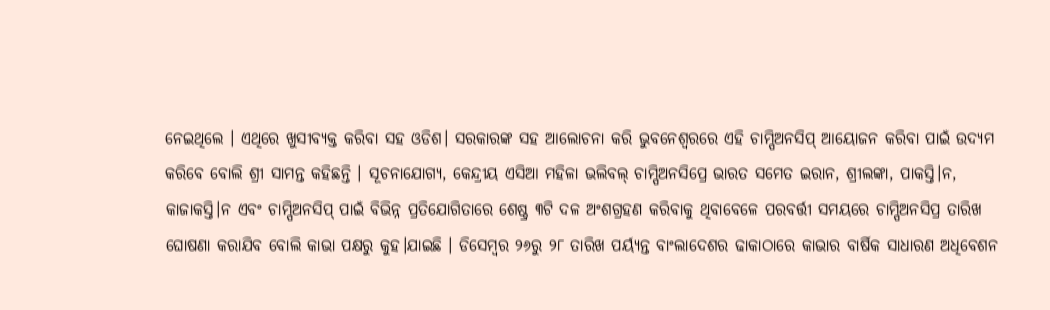ନେଇଥିଲେ । ଏଥିରେ ଖୁସୀବ୍ୟକ୍ତ କରିବା ସହ ଓଡିଶ। ସରକାରଙ୍କ ସହ ଆଲୋଚନା କରି ଭୁବନେଶ୍ୱରରେ ଏହି ଚାମ୍ପିଅନସିପ୍ ଆୟୋଜନ କରିବା ପାଇଁ ଉଦ୍ୟମ କରିବେ ବୋଲି ଶ୍ରୀ ସାମନ୍ତ କହିଛନ୍ତି । ସୂଚନାଯୋଗ୍ୟ, କେନ୍ଦ୍ରୀୟ ଏସିଆ ମହିଳା ଭଲିବଲ୍ ଚାମ୍ପିଅନସିପ୍ରେ ଭାରତ ସମେତ ଇରାନ, ଶ୍ରୀଲଙ୍କା, ପାକସ୍ତି।ନ, କାଜାକସ୍ତି।ନ ଏବଂ ଚାମ୍ପିଅନସିପ୍ ପାଇଁ ବିଭିନ୍ନ ପ୍ରତିଯୋଗିତାରେ ଶେଷ୍ଠ୍ର ୩ଟି ଦଳ ଅଂଶଗ୍ରହଣ କରିବାକୁ ଥିବାବେଳେ ପରବର୍ତ୍ତୀ ସମୟରେ ଚାମ୍ପିଅନସିପ୍ର ତାରିଖ ଘୋଷଣା କରାଯିବ ବୋଲି କାଭା ପକ୍ଷରୁ କୁହ।ଯାଇଛି । ଡିସେମ୍ବର ୨୬ରୁ ୨୮ ତାରିଖ ପର୍ୟ୍ୟନ୍ତ ବାଂଲାଦେଶର ଢାକାଠାରେ କାଭାର ବାର୍ଷିକ ସାଧାରଣ ଅଧିବେଶନ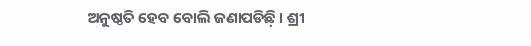ଅନୁଷ୍ଠତି ହେବ ବୋଲି ଜଣାପଡିଛ଼ି । ଶ୍ରୀ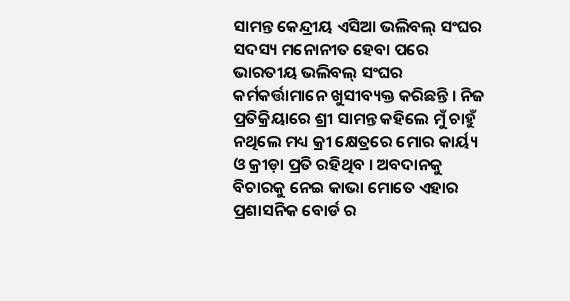ସାମନ୍ତ କେନ୍ଦ୍ରୀୟ ଏସିଆ ଭଲିବଲ୍ ସଂଘର ସଦସ୍ୟ ମନୋନୀତ ହେବା ପରେ ଭାରତୀୟ ଭଲିବଲ୍ ସଂଘର କର୍ମକର୍ତ୍ତାମାନେ ଖୁସୀବ୍ୟକ୍ତ କରିଛନ୍ତି । ନିଜ ପ୍ରତିକ୍ରିୟାରେ ଶ୍ରୀ ସାମନ୍ତ କହିଲେ ମୁଁ ଚାହୁଁ ନଥିଲେ ମଧ୍ୟ କ୍ରୀ କ୍ଷେତ୍ରରେ ମୋର କାର୍ୟ୍ୟ ଓ କ୍ରୀଡ଼ା ପ୍ରତି ରହିଥିବ । ଅବଦାନକୁ ବିଚାରକୁ ନେଇ କାଭା ମୋତେ ଏହାର ପ୍ରଶାସନିକ ବୋର୍ଡ ର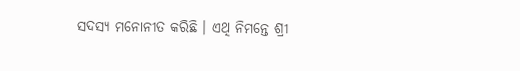ସଦସ୍ୟ ମନୋନୀତ କରିଛି । ଏଥି ନିମନ୍ତେ ଶ୍ରୀ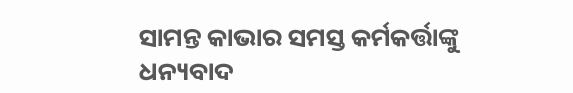ସାମନ୍ତ କାଭାର ସମସ୍ତ କର୍ମକର୍ତ୍ତାଙ୍କୁ ଧନ୍ୟବାଦ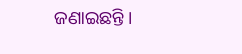ଜଣାଇଛନ୍ତି ।